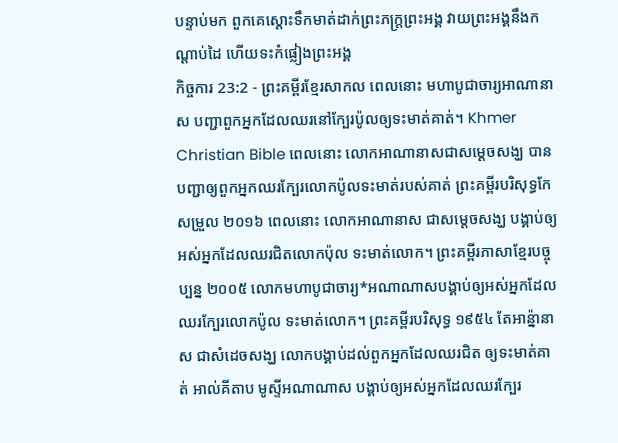បន្ទាប់មក ពួកគេស្ដោះទឹកមាត់ដាក់ព្រះភក្ត្រព្រះអង្គ វាយព្រះអង្គនឹងកណ្ដាប់ដៃ ហើយទះកំផ្លៀងព្រះអង្គ
កិច្ចការ 23:2 - ព្រះគម្ពីរខ្មែរសាកល ពេលនោះ មហាបូជាចារ្យអាណានាស បញ្ជាពួកអ្នកដែលឈរនៅក្បែរប៉ូលឲ្យទះមាត់គាត់។ Khmer Christian Bible ពេលនោះ លោកអាណានាសជាសម្ដេចសង្ឃ បានបញ្ជាឲ្យពួកអ្នកឈរក្បែរលោកប៉ូលទះមាត់របស់គាត់ ព្រះគម្ពីរបរិសុទ្ធកែសម្រួល ២០១៦ ពេលនោះ លោកអាណានាស ជាសម្តេចសង្ឃ បង្គាប់ឲ្យអស់អ្នកដែលឈរជិតលោកប៉ុល ទះមាត់លោក។ ព្រះគម្ពីរភាសាខ្មែរបច្ចុប្បន្ន ២០០៥ លោកមហាបូជាចារ្យ*អណាណាសបង្គាប់ឲ្យអស់អ្នកដែលឈរក្បែរលោកប៉ូល ទះមាត់លោក។ ព្រះគម្ពីរបរិសុទ្ធ ១៩៥៤ តែអាន៉្នានាស ជាសំដេចសង្ឃ លោកបង្គាប់ដល់ពួកអ្នកដែលឈរជិត ឲ្យទះមាត់គាត់ អាល់គីតាប មូស្ទីអណាណាស បង្គាប់ឲ្យអស់អ្នកដែលឈរក្បែរ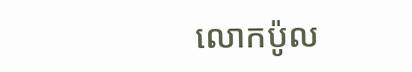លោកប៉ូល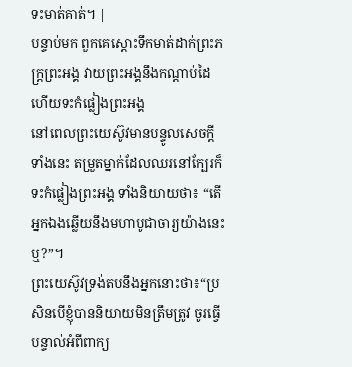ទះមាត់គាត់។ |
បន្ទាប់មក ពួកគេស្ដោះទឹកមាត់ដាក់ព្រះភក្ត្រព្រះអង្គ វាយព្រះអង្គនឹងកណ្ដាប់ដៃ ហើយទះកំផ្លៀងព្រះអង្គ
នៅពេលព្រះយេស៊ូវមានបន្ទូលសេចក្ដីទាំងនេះ តម្រួតម្នាក់ដែលឈរនៅក្បែរក៏ទះកំផ្លៀងព្រះអង្គ ទាំងនិយាយថា៖ “តើអ្នកឯងឆ្លើយនឹងមហាបូជាចារ្យយ៉ាងនេះឬ?”។
ព្រះយេស៊ូវទ្រង់តបនឹងអ្នកនោះថា៖“ប្រសិនបើខ្ញុំបាននិយាយមិនត្រឹមត្រូវ ចូរធ្វើបន្ទាល់អំពីពាក្យ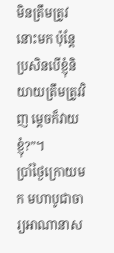មិនត្រឹមត្រូវនោះមក ប៉ុន្តែប្រសិនបើខ្ញុំនិយាយត្រឹមត្រូវវិញ ម្ដេចក៏វាយខ្ញុំ?”។
ប្រាំថ្ងៃក្រោយមក មហាបូជាចារ្យអាណានាស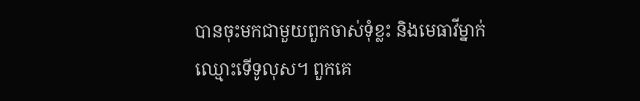បានចុះមកជាមួយពួកចាស់ទុំខ្លះ និងមេធាវីម្នាក់ឈ្មោះទើទូលុស។ ពួកគេ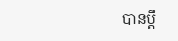បានប្ដឹ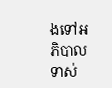ងទៅអភិបាលទាស់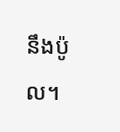នឹងប៉ូល។